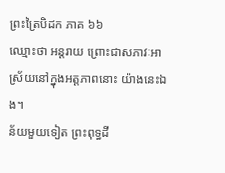ព្រះត្រៃបិដក ភាគ ៦៦
ឈ្មោះថា អន្តរាយ ព្រោះជាសភាវៈអាស្រ័យនៅក្នុងអត្តភាពនោះ យ៉ាងនេះឯង។
ន័យមួយទៀត ព្រះពុទ្ធដី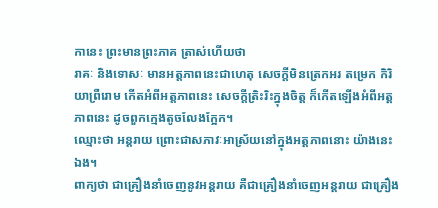កានេះ ព្រះមានព្រះភាគ ត្រាស់ហើយថា
រាគៈ និងទោសៈ មានអត្តភាពនេះជាហេតុ សេចក្តីមិនត្រេកអរ តម្រេក កិរិយាព្រឺរោម កើតអំពីអត្តភាពនេះ សេចក្តីត្រិះរិះក្នុងចិត្ត ក៏កើតឡើងអំពីអត្តភាពនេះ ដូចពួកក្មេងតូចលែងក្អែក។
ឈ្មោះថា អន្តរាយ ព្រោះជាសភាវៈអាស្រ័យនៅក្នុងអត្តភាពនោះ យ៉ាងនេះឯង។
ពាក្យថា ជាគ្រឿងនាំចេញនូវអន្តរាយ គឺជាគ្រឿងនាំចេញអន្តរាយ ជាគ្រឿង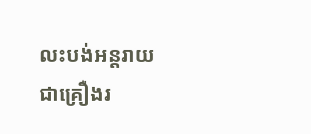លះបង់អន្តរាយ ជាគ្រឿងរ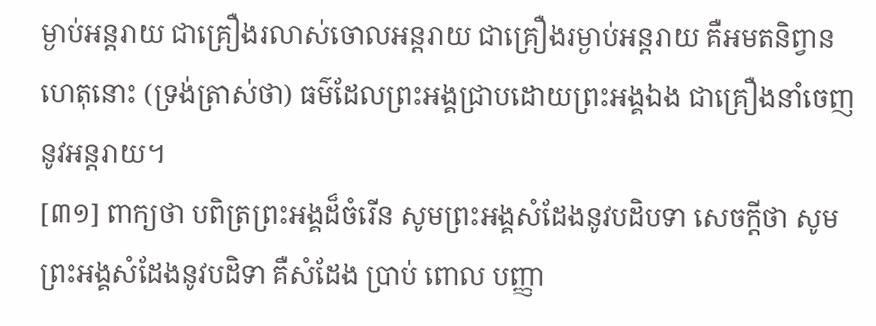ម្ងាប់អន្តរាយ ជាគ្រឿងរលាស់ចោលអន្តរាយ ជាគ្រឿងរម្ងាប់អន្តរាយ គឺអមតនិព្វាន ហេតុនោះ (ទ្រង់ត្រាស់ថា) ធម៌ដែលព្រះអង្គជ្រាបដោយព្រះអង្គឯង ជាគ្រឿងនាំចេញនូវអន្តរាយ។
[៣១] ពាក្យថា បពិត្រព្រះអង្គដ៏ចំរើន សូមព្រះអង្គសំដែងនូវបដិបទា សេចក្តីថា សូមព្រះអង្គសំដែងនូវបដិទា គឺសំដែង ប្រាប់ ពោល បញ្ញា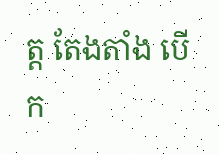ត្ត តែងតាំង បើក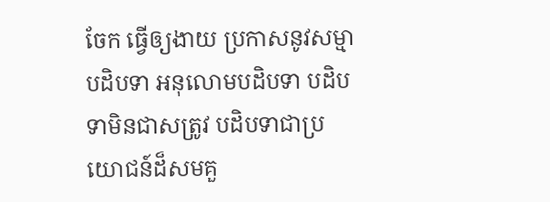ចែក ធ្វើឲ្យងាយ ប្រកាសនូវសម្មាបដិបទា អនុលោមបដិបទា បដិបទាមិនជាសត្រូវ បដិបទាជាប្រយោជន៍ដ៏សមគួ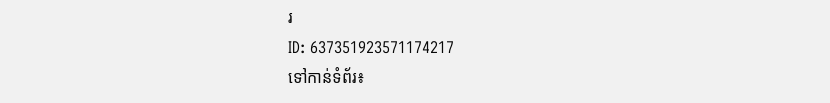រ
ID: 637351923571174217
ទៅកាន់ទំព័រ៖